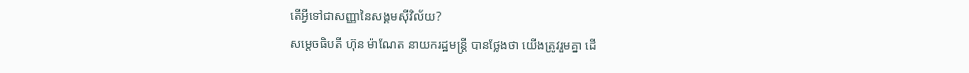តើអ្វីទៅជាសញ្ញានៃសង្គមស៊ីវិល័យ?
សម្តេចធិបតី ហ៊ុន ម៉ាណែត នាយករដ្ឋមន្ត្រី បានថ្លែងថា យើងត្រូវរួមគ្នា ដើ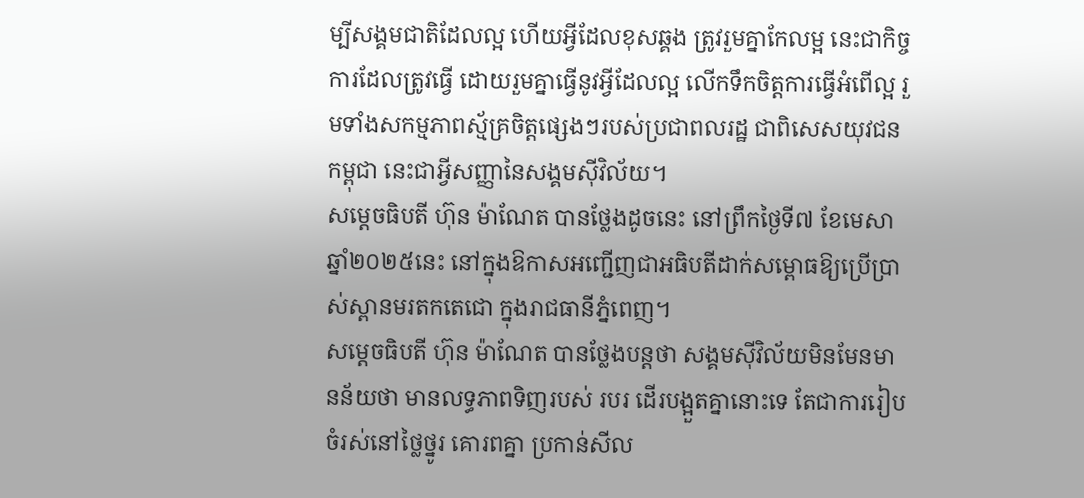ម្បីសង្គមជាតិដែលល្អ ហើយអ្វីដែលខុសឆ្គង ត្រូវរួមគ្នាកែលម្អ នេះជាកិច្ចការដែលត្រូវធ្វើ ដោយរួមគ្នាធ្វើនូវអ្វីដែលល្អ លើកទឹកចិត្តការធ្វើអំពើល្អ រួមទាំងសកម្មភាពស្ម័គ្រចិត្តផ្សេងៗរបស់ប្រជាពលរដ្ឋ ជាពិសេសយុវជនកម្ពុជា នេះជាអ្វីសញ្ញានៃសង្គមស៊ីវិល័យ។
សម្តេចធិបតី ហ៊ុន ម៉ាណែត បានថ្លែងដូចនេះ នៅព្រឹកថ្ងៃទី៧ ខែមេសា ឆ្នាំ២០២៥នេះ នៅក្នុងឱកាសអញ្ជើញជាអធិបតីដាក់សម្ពោធឱ្យប្រើប្រាស់ស្ពានមរតកតេជោ ក្នុងរាជធានីភ្នំពេញ។
សម្តេចធិបតី ហ៊ុន ម៉ាណែត បានថ្លែងបន្តថា សង្គមស៊ីវិល័យមិនមែនមានន័យថា មានលទ្ធភាពទិញរបស់ របរ ដើរបង្អួតគ្នានោះទេ តែជាការរៀបចំរស់នៅថ្លៃថ្នូរ គោរពគ្នា ប្រកាន់សីល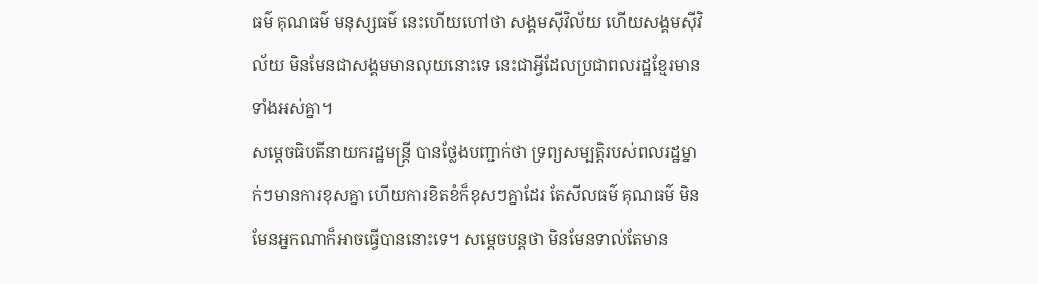ធម៌ គុណធម៌ មនុស្សធម៌ នេះហើយហៅថា សង្គមស៊ីវិល័យ ហើយសង្គមស៊ីវិល័យ មិនមែនជាសង្គមមានលុយនោះទេ នេះជាអ្វីដែលប្រជាពលរដ្ឋខ្មែរមានទាំងអស់គ្នា។
សម្តេចធិបតីនាយករដ្ឋមន្ត្រី បានថ្លែងបញ្ជាក់ថា ទ្រព្យសម្បត្តិរបស់ពលរដ្ឋម្នាក់ៗមានការខុសគ្នា ហើយការខិតខំក៏ខុសៗគ្នាដែរ តែសីលធម៌ គុណធម៌ មិនមែនអ្នកណាក៏អាចធ្វើបាននោះទេ។ សម្តេចបន្តថា មិនមែនទាល់តែមាន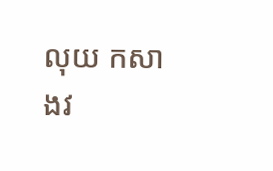លុយ កសាងវ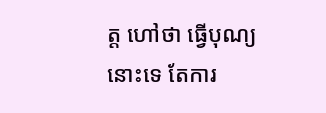ត្ត ហៅថា ធ្វើបុណ្យនោះទេ តែការ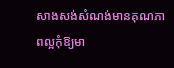សាងសង់សំណង់មានគុណភាពល្អកុំឱ្យមា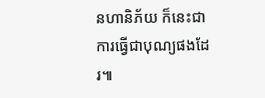នហានិភ័យ ក៏នេះជាការធ្វើជាបុណ្យផងដែរ៕